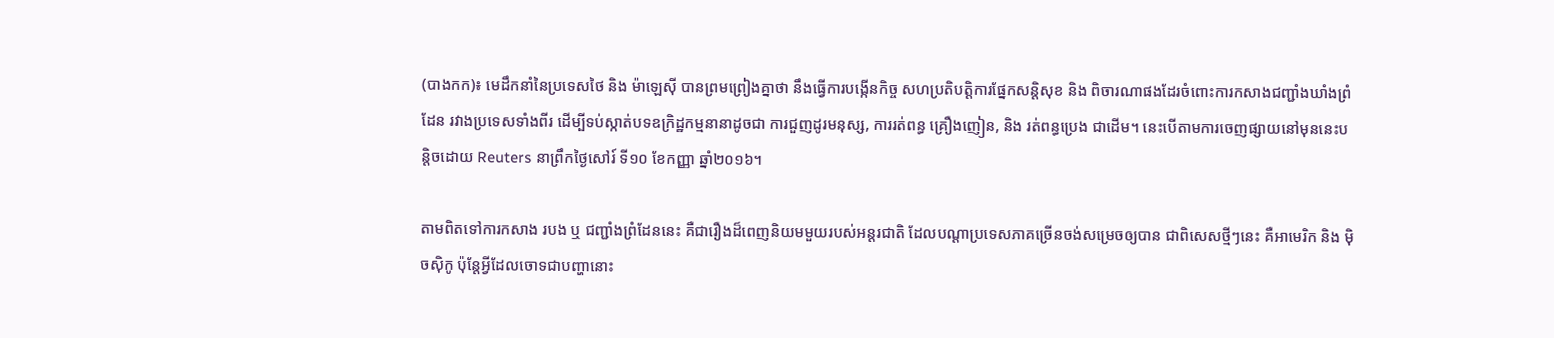(បាងកក)៖ មេដឹកនាំនៃប្រទេសថៃ និង ម៉ាឡេស៊ី បានព្រមព្រៀងគ្នាថា នឹងធ្វើការបង្កើនកិច្ច សហប្រតិបត្តិការផ្នែកសន្តិសុខ និង ពិចារណាផងដែរចំពោះការកសាងជញ្ជាំងឃាំងព្រំដែន រវាងប្រទេសទាំងពីរ ដើម្បីទប់ស្កាត់បទឧក្រិដ្ឋកម្មនានាដូចជា ការជួញដូរមនុស្ស, ការរត់ពន្ធ គ្រឿងញៀន, និង រត់ពន្ធប្រេង ជាដើម។ នេះបើតាមការចេញផ្សាយនៅមុននេះបន្តិចដោយ Reuters នាព្រឹកថ្ងៃសៅរ៍ ទី១០ ខែកញ្ញា ឆ្នាំ២០១៦។

តាមពិតទៅការកសាង របង ឬ ជញ្ជាំងព្រំដែននេះ គឺជារឿងដ៏ពេញនិយមមួយរបស់អន្តរជាតិ ដែលបណ្តាប្រទេសភាគច្រើនចង់សម្រេចឲ្យបាន ជាពិសេសថ្មីៗនេះ គឺអាមេរិក និង ម៉ិចស៊ិកូ ប៉ុន្តែអ្វីដែលចោទជាបញ្ហានោះ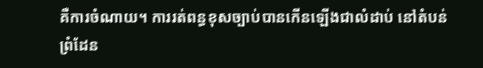គឺការចំណាយ។ ការរត់ពន្ធខុសច្បាប់បានកើនឡើងជាលំដាប់ នៅតំបន់ព្រំដែន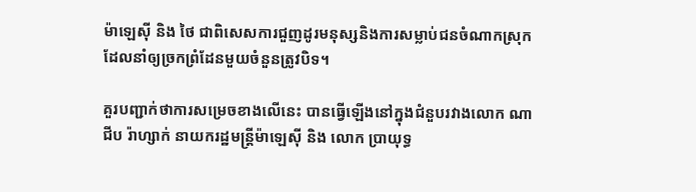ម៉ាឡេស៊ី និង ថៃ ជាពិសេសការជួញដូរមនុស្សនិងការសម្លាប់ជនចំណាកស្រុក ដែលនាំឲ្យច្រកព្រំដែនមួយចំនួនត្រូវបិទ។

គួរបញ្ជាក់ថាការសម្រេចខាងលើនេះ បានធ្វើឡើងនៅក្នុងជំនួបរវាងលោក ណាជីប រ៉ាហ្សាក់ នាយករដ្ឋមន្ត្រីម៉ាឡេស៊ី និង លោក ប្រាយុទ្ធ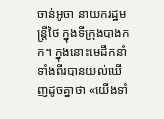ចាន់អូចា នាយករដ្ឋមន្ត្រីថៃ ក្នុងទីក្រុងបាងកក។ ក្នុងនោះមេដឹកនាំទាំងពីរបានយល់ឃើញដូចគ្នាថា «យើងទាំ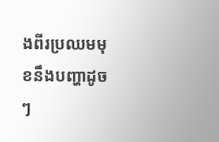ងពីរប្រឈមមុខនឹងបញ្ហាដូចៗ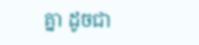គ្នា ដូចជា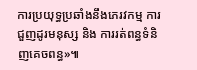ការប្រយុទ្ធប្រឆាំងនឹងភេរវកម្ម ការជួញដូរមនុស្ស និង ការរត់ពន្ធទំនិញគេចពន្ធ»៕